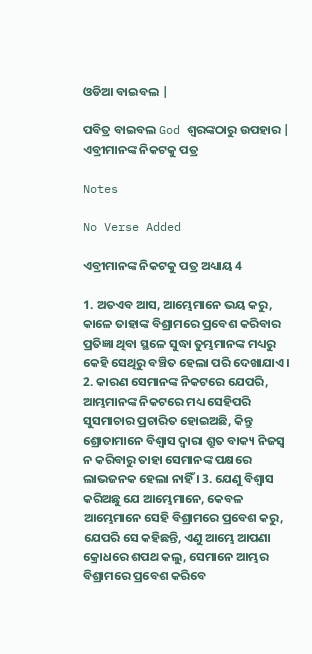ଓଡିଆ ବାଇବଲ |

ପବିତ୍ର ବାଇବଲ God ଶ୍ବରଙ୍କଠାରୁ ଉପହାର |
ଏବ୍ରୀମାନଙ୍କ ନିକଟକୁ ପତ୍ର

Notes

No Verse Added

ଏବ୍ରୀମାନଙ୍କ ନିକଟକୁ ପତ୍ର ଅଧ୍ୟାୟ 4

1. ଅତଏବ ଆସ, ଆମ୍ଭେମାନେ ଭୟ କରୁ, କାଳେ ତାହାଙ୍କ ବିଶ୍ରାମରେ ପ୍ରବେଶ କରିବାର ପ୍ରତିଜ୍ଞା ଥିବା ସ୍ଥଳେ ସୁଦ୍ଧା ତୁମ୍ଭମାନଙ୍କ ମଧ୍ୟରୁ କେହି ସେଥିରୁ ବଞ୍ଚିତ ହେଲା ପରି ଦେଖାଯାଏ । 2. କାରଣ ସେମାନଙ୍କ ନିକଟରେ ଯେପରି, ଆମ୍ଭମାନଙ୍କ ନିକଟରେ ମଧ୍ୟ ସେହିପରି ସୁସମାଚାର ପ୍ରଚାରିତ ହୋଇଅଛି, କିନ୍ତୁ ଶ୍ରୋତାମାନେ ବିଶ୍ଵାସ ଦ୍ଵାରା ଶ୍ରୁତ ବାକ୍ୟ ନିଜସ୍ଵ ନ କରିବାରୁ ତାହା ସେମାନଙ୍କ ପକ୍ଷରେ ଲାଭଜନକ ହେଲା ନାହିଁ । 3. ଯେଣୁ ବିଶ୍ଵାସ କରିଅଛୁ ଯେ ଆମ୍ଭେମାନେ, କେବଳ ଆମ୍ଭେମାନେ ସେହି ବିଶ୍ରାମରେ ପ୍ରବେଶ କରୁ, ଯେପରି ସେ କହିଛନ୍ତି, ଏଣୁ ଆମ୍ଭେ ଆପଣା କ୍ରୋଧରେ ଶପଥ କଲୁ, ସେମାନେ ଆମ୍ଭର ବିଶ୍ରାମରେ ପ୍ରବେଶ କରିବେ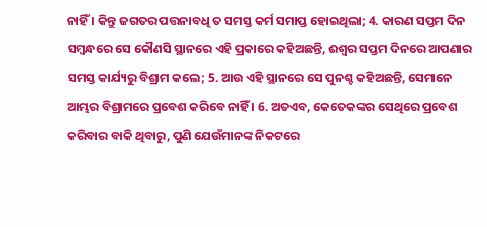ନାହିଁ । କିନ୍ତୁ ଜଗତର ପତ୍ତନାବଧି ତ ସମସ୍ତ କର୍ମ ସମାପ୍ତ ହୋଇଥିଲା; 4. କାରଣ ସପ୍ତମ ଦିନ ସମ୍ଵନ୍ଧରେ ସେ କୌଣସି ସ୍ଥାନରେ ଏହି ପ୍ରକାରେ କହିଅଛନ୍ତି, ଈଶ୍ଵର ସପ୍ତମ ଦିନରେ ଆପଣାର ସମସ୍ତ କାର୍ଯ୍ୟରୁ ବିଶ୍ରାମ କଲେ; 5. ଆଉ ଏହି ସ୍ଥାନରେ ସେ ପୁନଶ୍ଚ କହିଅଛନ୍ତି, ସେମାନେ ଆମ୍ଭର ବିଶ୍ରାମରେ ପ୍ରବେଶ କରିବେ ନାହିଁ । 6. ଅତଏବ, କେତେକଙ୍କର ସେଥିରେ ପ୍ରବେଶ କରିବାର ବାକି ଥିବାରୁ, ପୁଣି ଯେଉଁମାନଙ୍କ ନିକଟରେ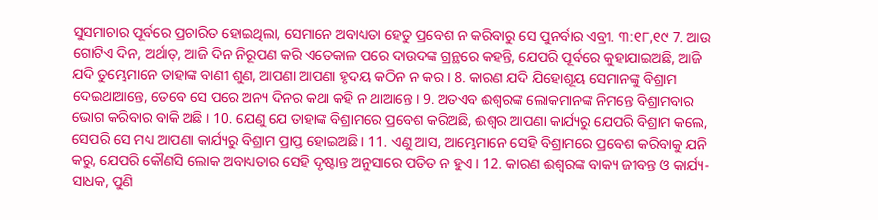ସୁସମାଚାର ପୂର୍ବରେ ପ୍ରଚାରିତ ହୋଇଥିଲା, ସେମାନେ ଅବାଧ୍ୟତା ହେତୁ ପ୍ରବେଶ ନ କରିବାରୁ ସେ ପୁନର୍ବାର ଏବ୍ରୀ. ୩:୧୮,୧୯ 7. ଆଉ ଗୋଟିଏ ଦିନ, ଅର୍ଥାତ୍, ଆଜି ଦିନ ନିରୂପଣ କରି ଏତେକାଳ ପରେ ଦାଉଦଙ୍କ ଗ୍ରନ୍ଥରେ କହନ୍ତି, ଯେପରି ପୂର୍ବରେ କୁହାଯାଇଅଛି, ଆଜି ଯଦି ତୁମ୍ଭେମାନେ ତାହାଙ୍କ ବାଣୀ ଶୁଣ, ଆପଣା ଆପଣା ହୃଦୟ କଠିନ ନ କର । 8. କାରଣ ଯଦି ଯିହୋଶୂୟ ସେମାନଙ୍କୁ ବିଶ୍ରାମ ଦେଇଥାଆନ୍ତେ, ତେବେ ସେ ପରେ ଅନ୍ୟ ଦିନର କଥା କହି ନ ଥାଆନ୍ତେ । 9. ଅତଏବ ଈଶ୍ଵରଙ୍କ ଲୋକମାନଙ୍କ ନିମନ୍ତେ ବିଶ୍ରାମବାର ଭୋଗ କରିବାର ବାକି ଅଛି । 10. ଯେଣୁ ଯେ ତାହାଙ୍କ ବିଶ୍ରାମରେ ପ୍ରବେଶ କରିଅଛି, ଈଶ୍ଵର ଆପଣା କାର୍ଯ୍ୟରୁ ଯେପରି ବିଶ୍ରାମ କଲେ, ସେପରି ସେ ମଧ୍ୟ ଆପଣା କାର୍ଯ୍ୟରୁ ବିଶ୍ରାମ ପ୍ରାପ୍ତ ହୋଇଅଛି । 11. ଏଣୁ ଆସ, ଆମ୍ଭେମାନେ ସେହି ବିଶ୍ରାମରେ ପ୍ରବେଶ କରିବାକୁ ଯନି କରୁ, ଯେପରି କୌଣସି ଲୋକ ଅବାଧ୍ୟତାର ସେହି ଦୃଷ୍ଟାନ୍ତ ଅନୁସାରେ ପତିତ ନ ହୁଏ । 12. କାରଣ ଈଶ୍ଵରଙ୍କ ବାକ୍ୟ ଜୀବନ୍ତ ଓ କାର୍ଯ୍ୟ-ସାଧକ, ପୁଣି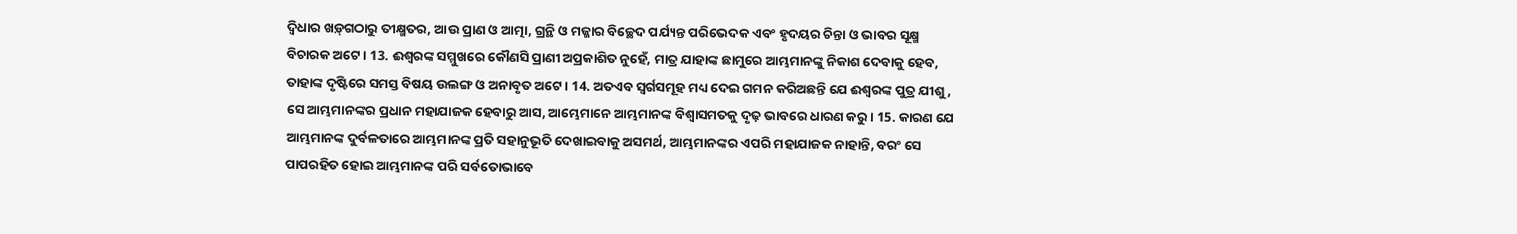ଦ୍ଵିଧାର ଖଡ଼୍‍ଗଠାରୁ ତୀକ୍ଷ୍ମତର, ଆଉ ପ୍ରାଣ ଓ ଆତ୍ମା, ଗ୍ରନ୍ଥି ଓ ମଜ୍ଜାର ବିଚ୍ଛେଦ ପର୍ଯ୍ୟନ୍ତ ପରିଭେଦକ ଏବଂ ହୃଦୟର ଚିନ୍ତା ଓ ଭାବର ସୂକ୍ଷ୍ମ ବିଚାରକ ଅଟେ । 13. ଈଶ୍ଵରଙ୍କ ସମ୍ମୁଖରେ କୌଣସି ପ୍ରାଣୀ ଅପ୍ରକାଶିତ ନୁହେଁ, ମାତ୍ର ଯାହାଙ୍କ ଛାମୁରେ ଆମ୍ଭମାନଙ୍କୁ ନିକାଶ ଦେବାକୁ ହେବ, ତାହାଙ୍କ ଦୃଷ୍ଟିରେ ସମସ୍ତ ବିଷୟ ଉଲଙ୍ଗ ଓ ଅନାବୃତ ଅଟେ । 14. ଅତଏବ ସ୍ଵର୍ଗସମୂହ ମଧ୍ୟ ଦେଇ ଗମନ କରିଅଛନ୍ତି ଯେ ଈଶ୍ଵରଙ୍କ ପୁତ୍ର ଯୀଶୁ, ସେ ଆମ୍ଭମାନଙ୍କର ପ୍ରଧାନ ମହାଯାଜକ ହେବାରୁ ଆସ, ଆମ୍ଭେମାନେ ଆମ୍ଭମାନଙ୍କ ବିଶ୍ଵାସମତକୁ ଦୃଢ଼ ଭାବରେ ଧାରଣ କରୁ । 15. କାରଣ ଯେ ଆମ୍ଭମାନଙ୍କ ଦୁର୍ବଳତାରେ ଆମ୍ଭମାନଙ୍କ ପ୍ରତି ସହାନୁଭୂତି ଦେଖାଇବାକୁ ଅସମର୍ଥ, ଆମ୍ଭମାନଙ୍କର ଏପରି ମହାଯାଜକ ନାହାନ୍ତି, ବରଂ ସେ ପାପରହିତ ହୋଇ ଆମ୍ଭମାନଙ୍କ ପରି ସର୍ବତୋଭାବେ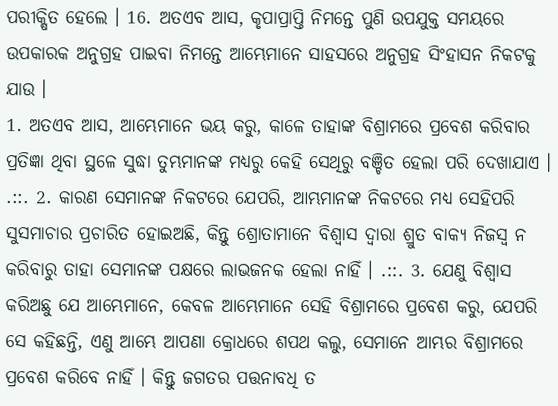ପରୀକ୍ଷିତ ହେଲେ । 16. ଅତଏବ ଆସ, କୃପାପ୍ରାପ୍ତି ନିମନ୍ତେ ପୁଣି ଉପଯୁକ୍ତ ସମୟରେ ଉପକାରକ ଅନୁଗ୍ରହ ପାଇବା ନିମନ୍ତେ ଆମ୍ଭେମାନେ ସାହସରେ ଅନୁଗ୍ରହ ସିଂହାସନ ନିକଟକୁ ଯାଉ ।
1. ଅତଏବ ଆସ, ଆମ୍ଭେମାନେ ଭୟ କରୁ, କାଳେ ତାହାଙ୍କ ବିଶ୍ରାମରେ ପ୍ରବେଶ କରିବାର ପ୍ରତିଜ୍ଞା ଥିବା ସ୍ଥଳେ ସୁଦ୍ଧା ତୁମ୍ଭମାନଙ୍କ ମଧ୍ୟରୁ କେହି ସେଥିରୁ ବଞ୍ଚିତ ହେଲା ପରି ଦେଖାଯାଏ । .::. 2. କାରଣ ସେମାନଙ୍କ ନିକଟରେ ଯେପରି, ଆମ୍ଭମାନଙ୍କ ନିକଟରେ ମଧ୍ୟ ସେହିପରି ସୁସମାଚାର ପ୍ରଚାରିତ ହୋଇଅଛି, କିନ୍ତୁ ଶ୍ରୋତାମାନେ ବିଶ୍ଵାସ ଦ୍ଵାରା ଶ୍ରୁତ ବାକ୍ୟ ନିଜସ୍ଵ ନ କରିବାରୁ ତାହା ସେମାନଙ୍କ ପକ୍ଷରେ ଲାଭଜନକ ହେଲା ନାହିଁ । .::. 3. ଯେଣୁ ବିଶ୍ଵାସ କରିଅଛୁ ଯେ ଆମ୍ଭେମାନେ, କେବଳ ଆମ୍ଭେମାନେ ସେହି ବିଶ୍ରାମରେ ପ୍ରବେଶ କରୁ, ଯେପରି ସେ କହିଛନ୍ତି, ଏଣୁ ଆମ୍ଭେ ଆପଣା କ୍ରୋଧରେ ଶପଥ କଲୁ, ସେମାନେ ଆମ୍ଭର ବିଶ୍ରାମରେ ପ୍ରବେଶ କରିବେ ନାହିଁ । କିନ୍ତୁ ଜଗତର ପତ୍ତନାବଧି ତ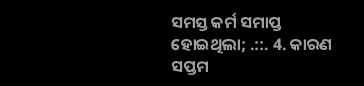ସମସ୍ତ କର୍ମ ସମାପ୍ତ ହୋଇଥିଲା; .::. 4. କାରଣ ସପ୍ତମ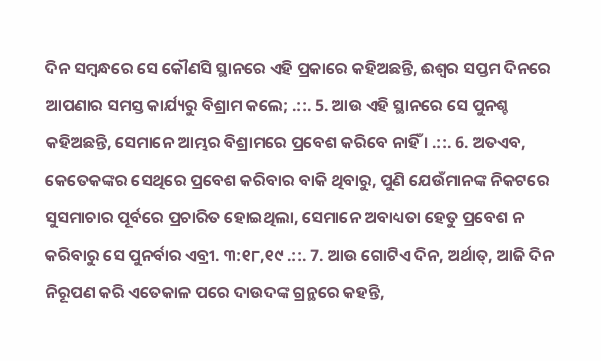ଦିନ ସମ୍ଵନ୍ଧରେ ସେ କୌଣସି ସ୍ଥାନରେ ଏହି ପ୍ରକାରେ କହିଅଛନ୍ତି, ଈଶ୍ଵର ସପ୍ତମ ଦିନରେ ଆପଣାର ସମସ୍ତ କାର୍ଯ୍ୟରୁ ବିଶ୍ରାମ କଲେ; .::. 5. ଆଉ ଏହି ସ୍ଥାନରେ ସେ ପୁନଶ୍ଚ କହିଅଛନ୍ତି, ସେମାନେ ଆମ୍ଭର ବିଶ୍ରାମରେ ପ୍ରବେଶ କରିବେ ନାହିଁ । .::. 6. ଅତଏବ, କେତେକଙ୍କର ସେଥିରେ ପ୍ରବେଶ କରିବାର ବାକି ଥିବାରୁ, ପୁଣି ଯେଉଁମାନଙ୍କ ନିକଟରେ ସୁସମାଚାର ପୂର୍ବରେ ପ୍ରଚାରିତ ହୋଇଥିଲା, ସେମାନେ ଅବାଧ୍ୟତା ହେତୁ ପ୍ରବେଶ ନ କରିବାରୁ ସେ ପୁନର୍ବାର ଏବ୍ରୀ. ୩:୧୮,୧୯ .::. 7. ଆଉ ଗୋଟିଏ ଦିନ, ଅର୍ଥାତ୍, ଆଜି ଦିନ ନିରୂପଣ କରି ଏତେକାଳ ପରେ ଦାଉଦଙ୍କ ଗ୍ରନ୍ଥରେ କହନ୍ତି,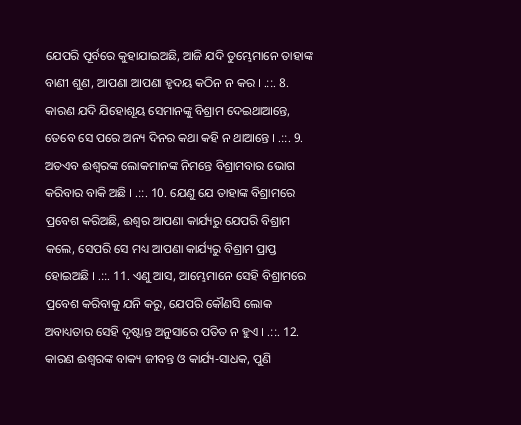ଯେପରି ପୂର୍ବରେ କୁହାଯାଇଅଛି, ଆଜି ଯଦି ତୁମ୍ଭେମାନେ ତାହାଙ୍କ ବାଣୀ ଶୁଣ, ଆପଣା ଆପଣା ହୃଦୟ କଠିନ ନ କର । .::. 8. କାରଣ ଯଦି ଯିହୋଶୂୟ ସେମାନଙ୍କୁ ବିଶ୍ରାମ ଦେଇଥାଆନ୍ତେ, ତେବେ ସେ ପରେ ଅନ୍ୟ ଦିନର କଥା କହି ନ ଥାଆନ୍ତେ । .::. 9. ଅତଏବ ଈଶ୍ଵରଙ୍କ ଲୋକମାନଙ୍କ ନିମନ୍ତେ ବିଶ୍ରାମବାର ଭୋଗ କରିବାର ବାକି ଅଛି । .::. 10. ଯେଣୁ ଯେ ତାହାଙ୍କ ବିଶ୍ରାମରେ ପ୍ରବେଶ କରିଅଛି, ଈଶ୍ଵର ଆପଣା କାର୍ଯ୍ୟରୁ ଯେପରି ବିଶ୍ରାମ କଲେ, ସେପରି ସେ ମଧ୍ୟ ଆପଣା କାର୍ଯ୍ୟରୁ ବିଶ୍ରାମ ପ୍ରାପ୍ତ ହୋଇଅଛି । .::. 11. ଏଣୁ ଆସ, ଆମ୍ଭେମାନେ ସେହି ବିଶ୍ରାମରେ ପ୍ରବେଶ କରିବାକୁ ଯନି କରୁ, ଯେପରି କୌଣସି ଲୋକ ଅବାଧ୍ୟତାର ସେହି ଦୃଷ୍ଟାନ୍ତ ଅନୁସାରେ ପତିତ ନ ହୁଏ । .::. 12. କାରଣ ଈଶ୍ଵରଙ୍କ ବାକ୍ୟ ଜୀବନ୍ତ ଓ କାର୍ଯ୍ୟ-ସାଧକ, ପୁଣି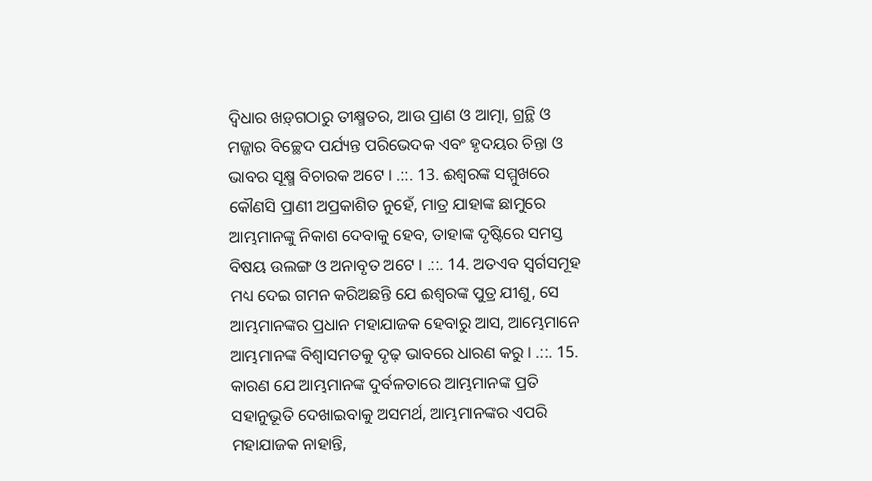ଦ୍ଵିଧାର ଖଡ଼୍‍ଗଠାରୁ ତୀକ୍ଷ୍ମତର, ଆଉ ପ୍ରାଣ ଓ ଆତ୍ମା, ଗ୍ରନ୍ଥି ଓ ମଜ୍ଜାର ବିଚ୍ଛେଦ ପର୍ଯ୍ୟନ୍ତ ପରିଭେଦକ ଏବଂ ହୃଦୟର ଚିନ୍ତା ଓ ଭାବର ସୂକ୍ଷ୍ମ ବିଚାରକ ଅଟେ । .::. 13. ଈଶ୍ଵରଙ୍କ ସମ୍ମୁଖରେ କୌଣସି ପ୍ରାଣୀ ଅପ୍ରକାଶିତ ନୁହେଁ, ମାତ୍ର ଯାହାଙ୍କ ଛାମୁରେ ଆମ୍ଭମାନଙ୍କୁ ନିକାଶ ଦେବାକୁ ହେବ, ତାହାଙ୍କ ଦୃଷ୍ଟିରେ ସମସ୍ତ ବିଷୟ ଉଲଙ୍ଗ ଓ ଅନାବୃତ ଅଟେ । .::. 14. ଅତଏବ ସ୍ଵର୍ଗସମୂହ ମଧ୍ୟ ଦେଇ ଗମନ କରିଅଛନ୍ତି ଯେ ଈଶ୍ଵରଙ୍କ ପୁତ୍ର ଯୀଶୁ, ସେ ଆମ୍ଭମାନଙ୍କର ପ୍ରଧାନ ମହାଯାଜକ ହେବାରୁ ଆସ, ଆମ୍ଭେମାନେ ଆମ୍ଭମାନଙ୍କ ବିଶ୍ଵାସମତକୁ ଦୃଢ଼ ଭାବରେ ଧାରଣ କରୁ । .::. 15. କାରଣ ଯେ ଆମ୍ଭମାନଙ୍କ ଦୁର୍ବଳତାରେ ଆମ୍ଭମାନଙ୍କ ପ୍ରତି ସହାନୁଭୂତି ଦେଖାଇବାକୁ ଅସମର୍ଥ, ଆମ୍ଭମାନଙ୍କର ଏପରି ମହାଯାଜକ ନାହାନ୍ତି,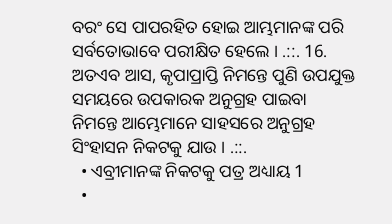ବରଂ ସେ ପାପରହିତ ହୋଇ ଆମ୍ଭମାନଙ୍କ ପରି ସର୍ବତୋଭାବେ ପରୀକ୍ଷିତ ହେଲେ । .::. 16. ଅତଏବ ଆସ, କୃପାପ୍ରାପ୍ତି ନିମନ୍ତେ ପୁଣି ଉପଯୁକ୍ତ ସମୟରେ ଉପକାରକ ଅନୁଗ୍ରହ ପାଇବା ନିମନ୍ତେ ଆମ୍ଭେମାନେ ସାହସରେ ଅନୁଗ୍ରହ ସିଂହାସନ ନିକଟକୁ ଯାଉ । .::.
  • ଏବ୍ରୀମାନଙ୍କ ନିକଟକୁ ପତ୍ର ଅଧ୍ୟାୟ 1
  •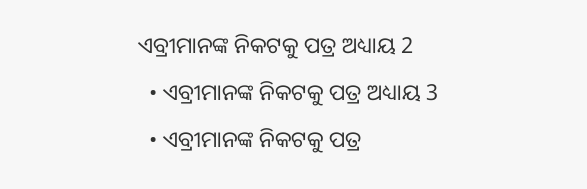ଏବ୍ରୀମାନଙ୍କ ନିକଟକୁ ପତ୍ର ଅଧ୍ୟାୟ 2
  • ଏବ୍ରୀମାନଙ୍କ ନିକଟକୁ ପତ୍ର ଅଧ୍ୟାୟ 3
  • ଏବ୍ରୀମାନଙ୍କ ନିକଟକୁ ପତ୍ର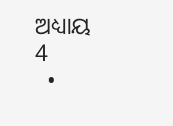ଅଧ୍ୟାୟ 4
  •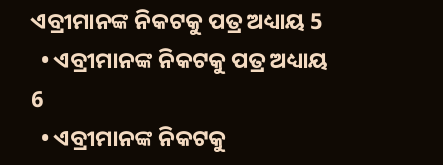ଏବ୍ରୀମାନଙ୍କ ନିକଟକୁ ପତ୍ର ଅଧ୍ୟାୟ 5
  • ଏବ୍ରୀମାନଙ୍କ ନିକଟକୁ ପତ୍ର ଅଧ୍ୟାୟ 6
  • ଏବ୍ରୀମାନଙ୍କ ନିକଟକୁ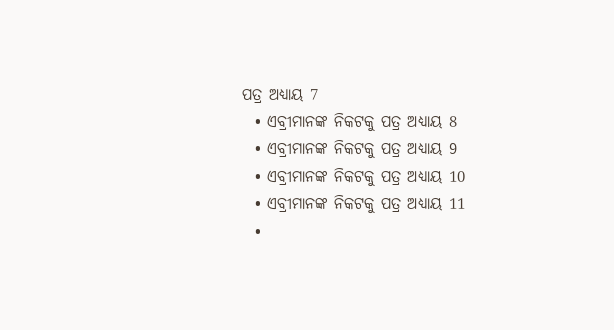ପତ୍ର ଅଧ୍ୟାୟ 7
  • ଏବ୍ରୀମାନଙ୍କ ନିକଟକୁ ପତ୍ର ଅଧ୍ୟାୟ 8
  • ଏବ୍ରୀମାନଙ୍କ ନିକଟକୁ ପତ୍ର ଅଧ୍ୟାୟ 9
  • ଏବ୍ରୀମାନଙ୍କ ନିକଟକୁ ପତ୍ର ଅଧ୍ୟାୟ 10
  • ଏବ୍ରୀମାନଙ୍କ ନିକଟକୁ ପତ୍ର ଅଧ୍ୟାୟ 11
  •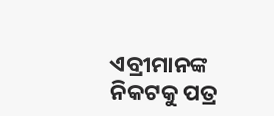ଏବ୍ରୀମାନଙ୍କ ନିକଟକୁ ପତ୍ର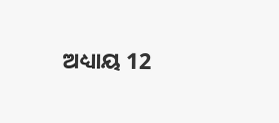ଅଧ୍ୟାୟ 12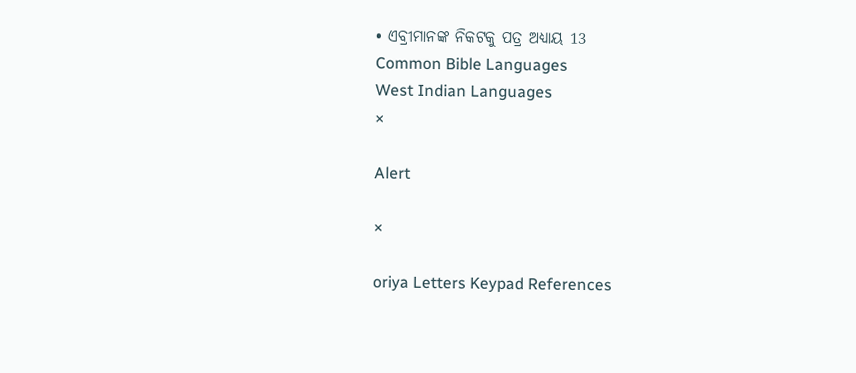• ଏବ୍ରୀମାନଙ୍କ ନିକଟକୁ ପତ୍ର ଅଧ୍ୟାୟ 13
Common Bible Languages
West Indian Languages
×

Alert

×

oriya Letters Keypad References